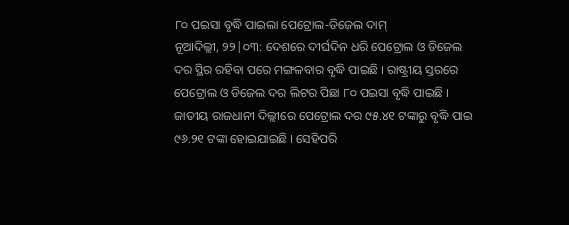୮୦ ପଇସା ବୃଦ୍ଧି ପାଇଲା ପେଟ୍ରୋଲ-ଡିଜେଲ ଦାମ୍
ନୂଆଦିଲ୍ଲୀ, ୨୨|୦୩: ଦେଶରେ ଦୀର୍ଘଦିନ ଧରି ପେଟ୍ରୋଲ ଓ ଡିଜେଲ ଦର ସ୍ଥିର ରହିବା ପରେ ମଙ୍ଗଳବାର ବୃଦ୍ଧି ପାଇଛି । ରାଷ୍ଟ୍ରୀୟ ସ୍ତରରେ ପେଟ୍ରୋଲ ଓ ଡିଜେଲ ଦର ଲିଟର ପିଛା ୮୦ ପଇସା ବୃଦ୍ଧି ପାଇଛି । ଜାତୀୟ ରାଜଧାନୀ ଦିଲ୍ଲୀରେ ପେଟ୍ରୋଲ ଦର ୯୫.୪୧ ଟଙ୍କାରୁ ବୃଦ୍ଧି ପାଇ ୯୬.୨୧ ଟଙ୍କା ହୋଇଯାଇଛି । ସେହିପରି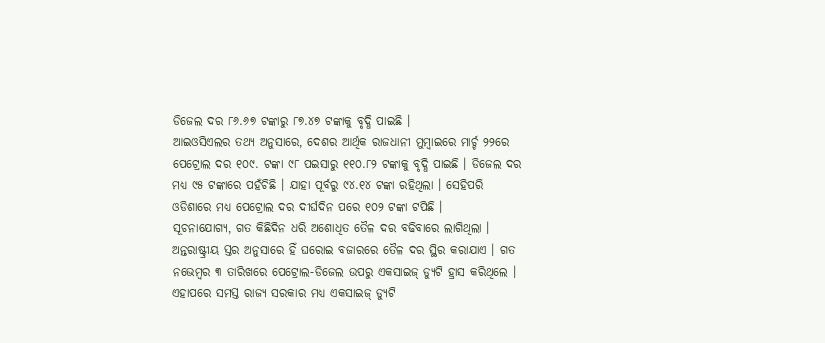ଡିଜେଲ ଦର ୮୬.୬୭ ଟଙ୍କାରୁ ୮୭.୪୭ ଟଙ୍କାକୁ ବୃଦ୍ଧି ପାଇଛି ।
ଆଇଓସିଏଲର ତଥ୍ୟ ଅନୁସାରେ, ଦେଶର ଆର୍ଥିକ ରାଜଧାନୀ ମୁମ୍ବାଇରେ ମାର୍ଚ୍ଚ ୨୨ରେ ପେଟ୍ରୋଲ ଦର ୧୦୯. ଟଙ୍କା ୯୮ ପଇସାରୁ ୧୧୦.୮୨ ଟଙ୍କାକୁ ବୃଦ୍ଧି ପାଇଛି । ଡିଜେଲ ଦର ମଧ୍ୟ ୯୫ ଟଙ୍କାରେ ପହଁଚିଛି । ଯାହା ପୂର୍ବରୁ ୯୪.୧୪ ଟଙ୍କା ରହିଥିଲା । ସେହିପରି ଓଡିଶାରେ ମଧ୍ୟ ପେଟ୍ରୋଲ ଦର ଦୀର୍ଘଦିନ ପରେ ୧୦୨ ଟଙ୍କା ଟପିଛି ।
ସୂଚନାଯୋଗ୍ୟ, ଗତ କିଛିଦିନ ଧରି ଅଶୋଧିତ ତୈଳ ଦର ବଢିବାରେ ଲାଗିଥିଲା । ଅନ୍ତରାଷ୍ଟ୍ରୀୟ ସ୍ତର ଅନୁସାରେ ହିଁ ଘରୋଇ ବଜାରରେ ତୈଳ ଦର ସ୍ଥିର କରାଯାଏ । ଗତ ନଭେମ୍ବର ୩ ତାରିଖରେ ପେଟ୍ରୋଲ-ଡିଜେଲ ଉପରୁ ଏକସାଇଜ୍ ଡ୍ୟୁଟି ହ୍ରାସ କରିଥିଲେ । ଏହାପରେ ସମସ୍ତ ରାଜ୍ୟ ସରକାର ମଧ୍ୟ ଏକସାଇଜ୍ ଡ୍ୟୁଟି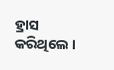ହ୍ରାସ କରିଥିଲେ ।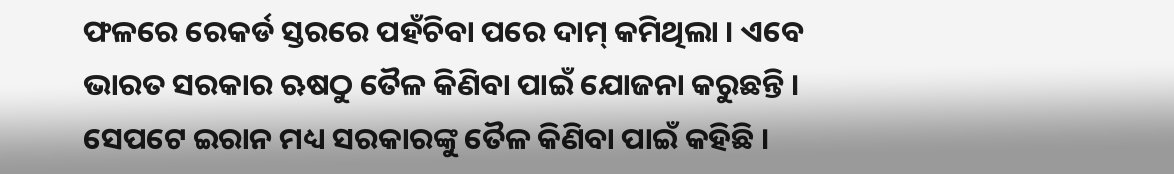ଫଳରେ ରେକର୍ଡ ସ୍ତରରେ ପହଁଚିବା ପରେ ଦାମ୍ କମିଥିଲା । ଏବେ ଭାରତ ସରକାର ଋଷଠୁ ତୈଳ କିଣିବା ପାଇଁ ଯୋଜନା କରୁଛନ୍ତି । ସେପଟେ ଇରାନ ମଧ୍ୟ ସରକାରଙ୍କୁ ତୈଳ କିଣିବା ପାଇଁ କହିଛି ।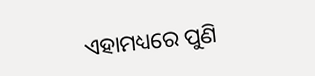ଏହାମଧ୍ୟରେ ପୁଣି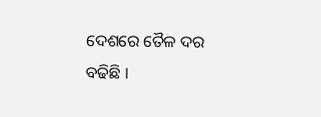ଦେଶରେ ତୈଳ ଦର ବଢିଛି ।